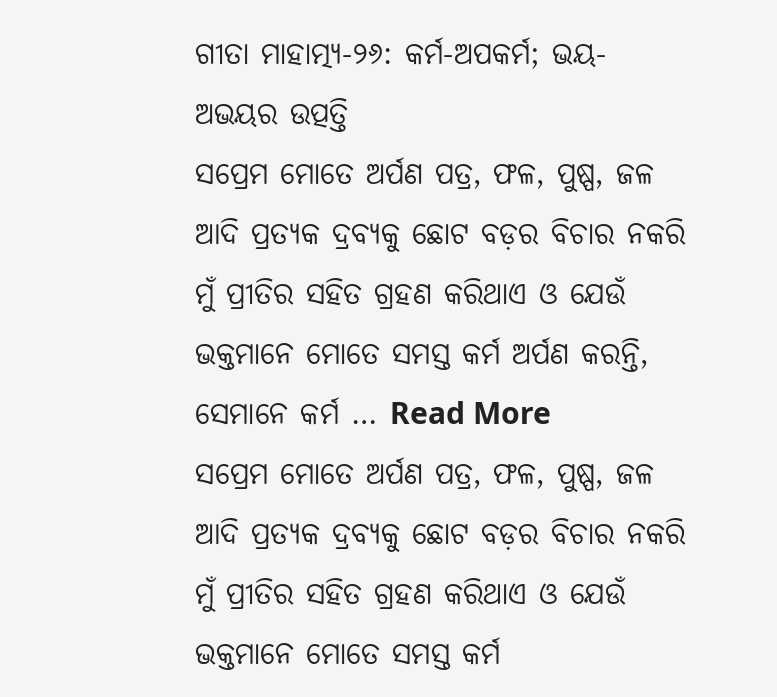ଗୀତା ମାହାତ୍ମ୍ୟ-୨୬: କର୍ମ-ଅପକର୍ମ; ଭୟ-ଅଭୟର ଉତ୍ପତ୍ତି
ସପ୍ରେମ ମୋତେ ଅର୍ପଣ ପତ୍ର, ଫଳ, ପୁଷ୍ପ, ଜଳ ଆଦି ପ୍ରତ୍ୟକ ଦ୍ରବ୍ୟକୁ ଛୋଟ ବଡ଼ର ବିଚାର ନକରି ମୁଁ ପ୍ରୀତିର ସହିତ ଗ୍ରହଣ କରିଥାଏ ଓ ଯେଉଁ ଭକ୍ତମାନେ ମୋତେ ସମସ୍ତ କର୍ମ ଅର୍ପଣ କରନ୍ତି, ସେମାନେ କର୍ମ … Read More
ସପ୍ରେମ ମୋତେ ଅର୍ପଣ ପତ୍ର, ଫଳ, ପୁଷ୍ପ, ଜଳ ଆଦି ପ୍ରତ୍ୟକ ଦ୍ରବ୍ୟକୁ ଛୋଟ ବଡ଼ର ବିଚାର ନକରି ମୁଁ ପ୍ରୀତିର ସହିତ ଗ୍ରହଣ କରିଥାଏ ଓ ଯେଉଁ ଭକ୍ତମାନେ ମୋତେ ସମସ୍ତ କର୍ମ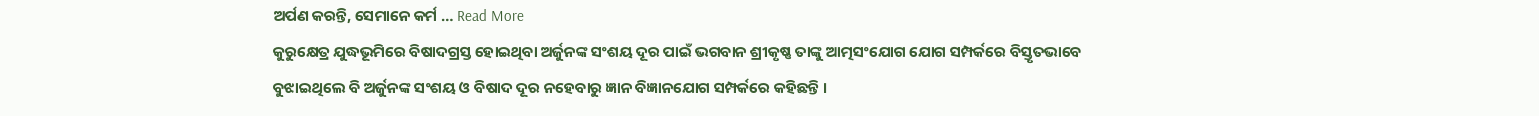ଅର୍ପଣ କରନ୍ତି, ସେମାନେ କର୍ମ … Read More
କୁରୁକ୍ଷେତ୍ର ଯୁଦ୍ଧଭୂମିରେ ବିଷାଦଗ୍ରସ୍ତ ହୋଇଥିବା ଅର୍ଜୁନଙ୍କ ସଂଶୟ ଦୂର ପାଇଁ ଭଗବାନ ଶ୍ରୀକୃଷ୍ଣ ତାଙ୍କୁ ଆତ୍ମସଂଯୋଗ ଯୋଗ ସମ୍ପର୍କରେ ବିସ୍ତୃତଭାବେ ବୁଝାଇଥିଲେ ବି ଅର୍ଜୁନଙ୍କ ସଂଶୟ ଓ ବିଷାଦ ଦୂର ନହେବାରୁ ଜ୍ଞାନ ବିଜ୍ଞାନଯୋଗ ସମ୍ପର୍କରେ କହିଛନ୍ତି ।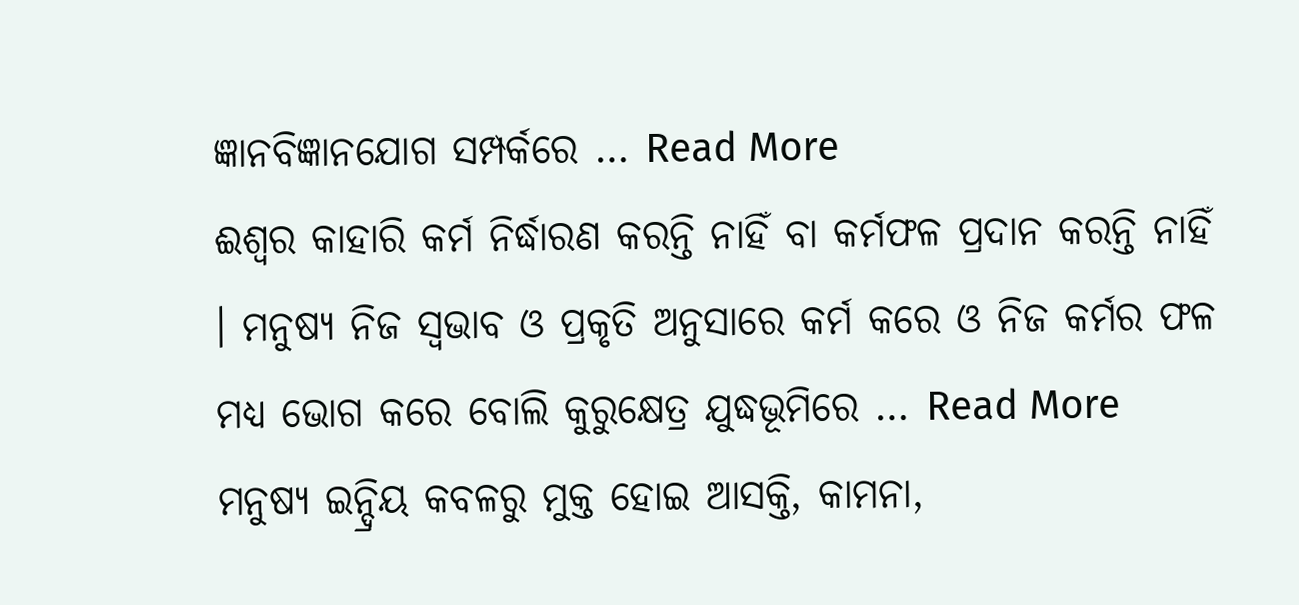ଜ୍ଞାନବିଜ୍ଞାନଯୋଗ ସମ୍ପର୍କରେ … Read More
ଈଶ୍ୱର କାହାରି କର୍ମ ନିର୍ଦ୍ଧାରଣ କରନ୍ତି ନାହିଁ ବା କର୍ମଫଳ ପ୍ରଦାନ କରନ୍ତି ନାହିଁ । ମନୁଷ୍ୟ ନିଜ ସ୍ୱଭାବ ଓ ପ୍ରକୃତି ଅନୁସାରେ କର୍ମ କରେ ଓ ନିଜ କର୍ମର ଫଳ ମଧ୍ୟ ଭୋଗ କରେ ବୋଲି କୁରୁକ୍ଷେତ୍ର ଯୁଦ୍ଧଭୂମିରେ … Read More
ମନୁଷ୍ୟ ଇନ୍ଦ୍ରିୟ କବଳରୁ ମୁକ୍ତ ହୋଇ ଆସକ୍ତି, କାମନା,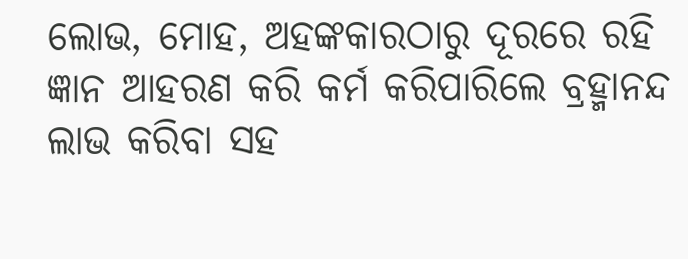ଲୋଭ, ମୋହ, ଅହଙ୍କକାରଠାରୁ ଦୂରରେ ରହି ଜ୍ଞାନ ଆହରଣ କରି କର୍ମ କରିପାରିଲେ ବ୍ରହ୍ମାନନ୍ଦ ଲାଭ କରିବା ସହ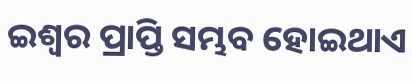ଇଶ୍ୱର ପ୍ରାପ୍ତି ସମ୍ଭବ ହୋଇଥାଏ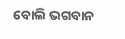ବୋଲି ଭଗବାନ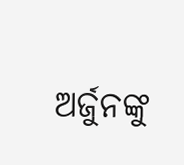ଅର୍ଜୁନଙ୍କୁ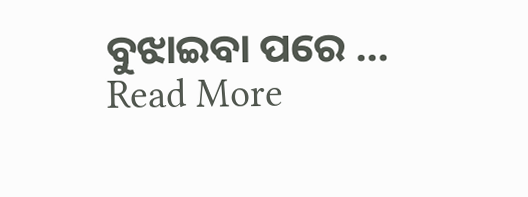ବୁଝାଇବା ପରେ … Read More